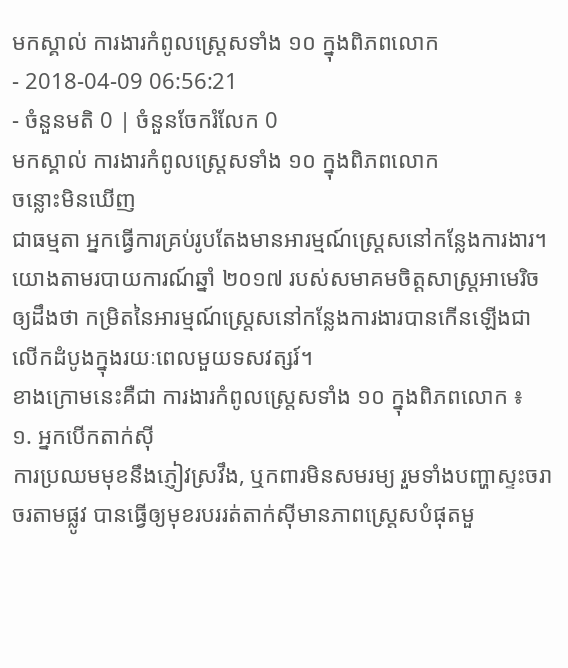មកស្គាល់ ការងារកំពូលស្ត្រេសទាំង ១០ ក្នុងពិភពលោក
- 2018-04-09 06:56:21
- ចំនួនមតិ 0 | ចំនួនចែករំលែក 0
មកស្គាល់ ការងារកំពូលស្ត្រេសទាំង ១០ ក្នុងពិភពលោក
ចន្លោះមិនឃើញ
ជាធម្មតា អ្នកធ្វើការគ្រប់រូបតែងមានអារម្មណ៍ស្ត្រេសនៅកន្លែងការងារ។ យោងតាមរបាយការណ៍ឆ្នាំ ២០១៧ របស់សមាគមចិត្តសាស្រ្តអាមេរិចឲ្យដឹងថា កម្រិតនៃអារម្មណ៍ស្ត្រេសនៅកន្លែងការងារបានកើនឡើងជាលើកដំបូងក្នុងរយៈពេលមួយទសវត្សរ៍។
ខាងក្រោមនេះគឺជា ការងារកំពូលស្ត្រេសទាំង ១០ ក្នុងពិភពលោក ៖
១. អ្នកបើកតាក់ស៊ី
ការប្រឈមមុខនឹងភ្ញៀវស្រវឹង, ឬកពារមិនសមរម្យ រួមទាំងបញ្ហាស្ទះចរាចរតាមផ្លូវ បានធ្វើឲ្យមុខរបររត់តាក់ស៊ីមានភាពស្ត្រេសបំផុតមួ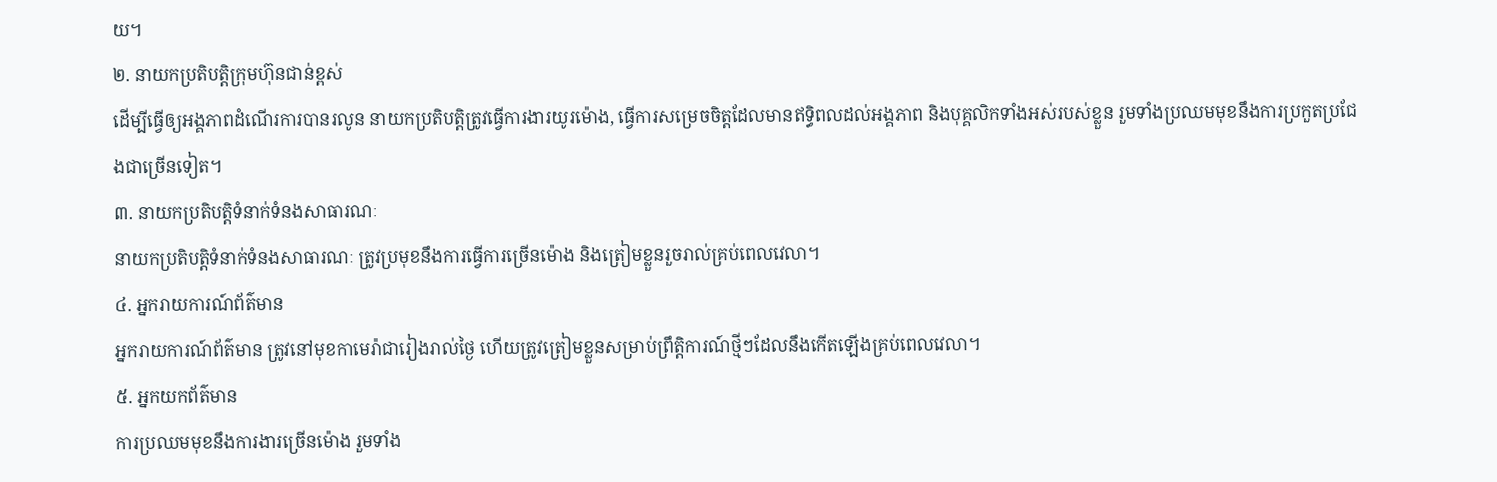យ។
២. នាយកប្រតិបត្តិក្រុមហ៊ុនជាន់ខ្ពស់
ដើម្បីធ្វើឲ្យអង្គភាពដំណើរការបានរលូន នាយកប្រតិបត្តិត្រូវធ្វើការងារយូរម៉ោង, ធ្វើការសម្រេចចិត្តដែលមានឥទ្ធិពលដល់អង្គភាព និងបុគ្គលិកទាំងអស់របស់ខ្លួន រួមទាំងប្រឈមមុខនឹងការប្រកួតប្រជែងជាច្រើនទៀត។
៣. នាយកប្រតិបត្តិទំនាក់ទំនងសាធារណៈ
នាយកប្រតិបត្តិទំនាក់ទំនងសាធារណៈ ត្រូវប្រមុខនឹងការធ្វើការច្រើនម៉ោង និងត្រៀមខ្លួនរួចរាល់គ្រប់ពេលវេលា។
៤. អ្នករាយការណ៍ព័ត៌មាន
អ្នករាយការណ៍ព័ត៌មាន ត្រូវនៅមុខកាមេរ៉ាជារៀងរាល់ថ្ងៃ ហើយត្រូវត្រៀមខ្លួនសម្រាប់ព្រឹត្តិការណ៍ថ្មីៗដែលនឹងកើតឡើងគ្រប់ពេលវេលា។
៥. អ្នកយកព័ត៌មាន
ការប្រឈមមុខនឹងការងារច្រើនម៉ោង រួមទាំង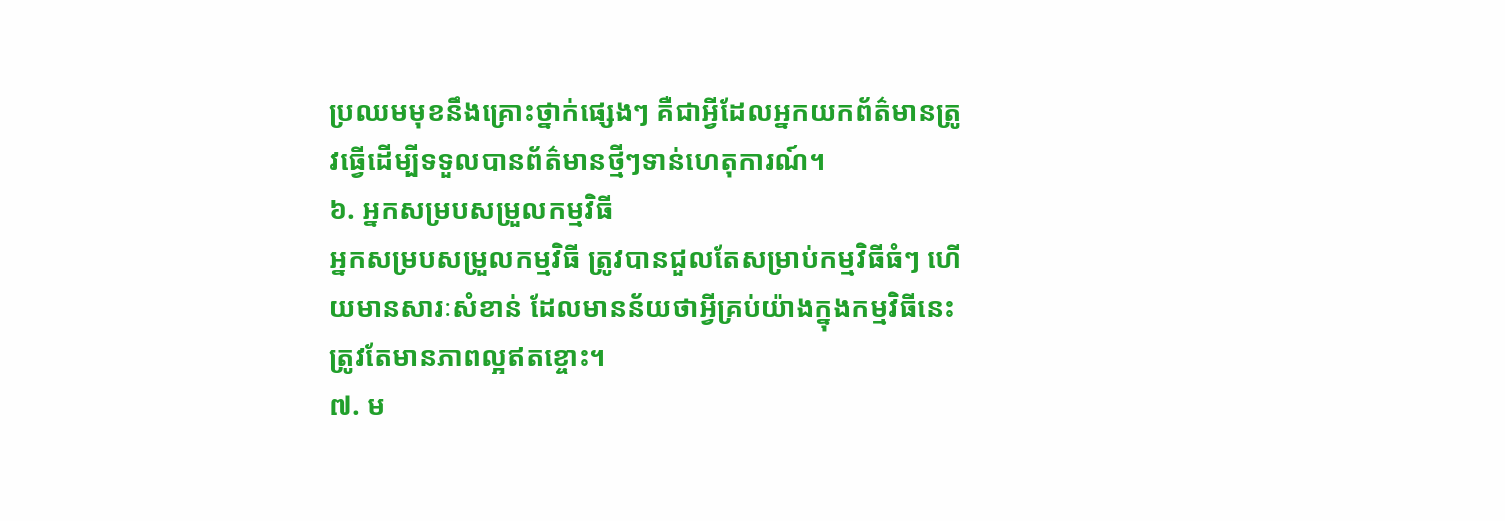ប្រឈមមុខនឹងគ្រោះថ្នាក់ផ្សេងៗ គឺជាអ្វីដែលអ្នកយកព័ត៌មានត្រូវធ្វើដើម្បីទទួលបានព័ត៌មានថ្មីៗទាន់ហេតុការណ៍។
៦. អ្នកសម្របសម្រួលកម្មវិធី
អ្នកសម្របសម្រួលកម្មវិធី ត្រូវបានជួលតែសម្រាប់កម្មវិធីធំៗ ហើយមានសារៈសំខាន់ ដែលមានន័យថាអ្វីគ្រប់យ៉ាងក្នុងកម្មវិធីនេះត្រូវតែមានភាពល្អឥតខ្ចោះ។
៧. ម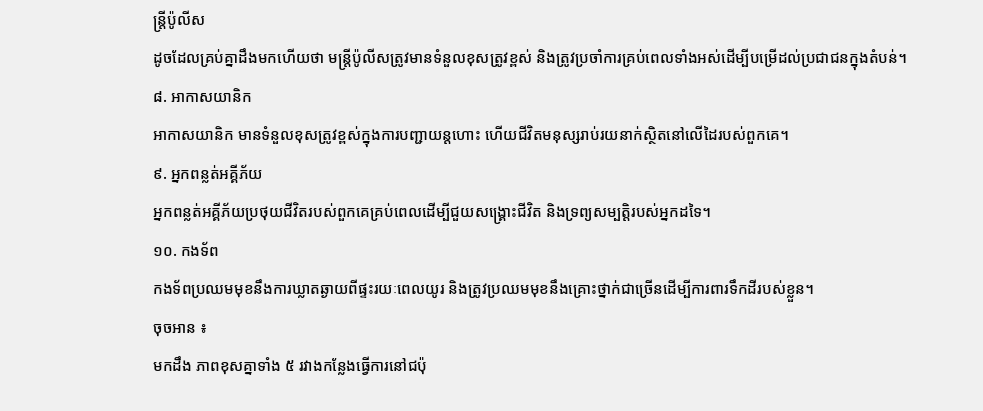ន្ត្រីប៉ូលីស
ដូចដែលគ្រប់គ្នាដឹងមកហើយថា មន្ត្រីប៉ូលីសត្រូវមានទំនួលខុសត្រូវខ្ពស់ និងត្រូវប្រចាំការគ្រប់ពេលទាំងអស់ដើម្បីបម្រើដល់ប្រជាជនក្នុងតំបន់។
៨. អាកាសយានិក
អាកាសយានិក មានទំនួលខុសត្រូវខ្ពស់ក្នុងការបញ្ជាយន្តហោះ ហើយជីវិតមនុស្សរាប់រយនាក់ស្ថិតនៅលើដៃរបស់ពួកគេ។
៩. អ្នកពន្លត់អគ្គីភ័យ
អ្នកពន្លត់អគ្គីភ័យប្រថុយជីវិតរបស់ពួកគេគ្រប់ពេលដើម្បីជួយសង្គ្រោះជីវិត និងទ្រព្យសម្បត្តិរបស់អ្នកដទៃ។
១០. កងទ័ព
កងទ័ពប្រឈមមុខនឹងការឃ្លាតឆ្ងាយពីផ្ទះរយៈពេលយូរ និងត្រូវប្រឈមមុខនឹងគ្រោះថ្នាក់ជាច្រើនដើម្បីការពារទឹកដីរបស់ខ្លួន។
ចុចអាន ៖
មកដឹង ភាពខុសគ្នាទាំង ៥ រវាងកន្លែងធ្វើការនៅជប៉ុ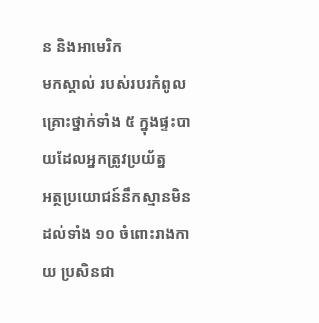ន និងអាមេរិក
មកស្គាល់ របស់របរកំពូលគ្រោះថ្នាក់ទាំង ៥ ក្នុងផ្ទះបាយដែលអ្នកត្រូវប្រយ័ត្ន
អត្ថប្រយោជន៍នឹកស្មានមិនដល់ទាំង ១០ ចំពោះរាងកាយ ប្រសិនជា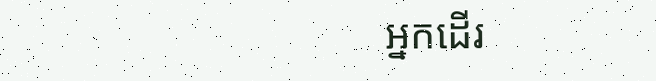អ្នកដើរ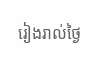រៀងរាល់ថ្ងៃ